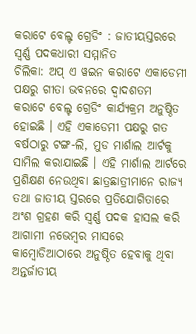କରାଟେ ବେଲ୍ଟ ଗ୍ରେଡିଂ : ଜାତୀୟସ୍ତରରେ ସ୍ୱର୍ଣ୍ଣ ପଦକଧାରୀ ସମ୍ମାନିତ
ଚିଲିକା: ଅପ୍ ଏ ୱଇନ କରାଟେ ଏକାଡେମୀ ପକ୍ଷରୁ ଗୀତା ଭବନରେ ଦ୍ୱାଦଶତମ କରାଟେ ବେଲ୍ଟ ଗ୍ରେଡିଂ କାର୍ଯ୍ୟକ୍ରମ ଅନୁଷ୍ଠିତ ହୋଇଛି । ଏହି ଏକାଡେମୀ ପକ୍ଷରୁ ଗତ ବର୍ଷଠାରୁ ଟଙ୍ଗ-ଲି, ମୁଡ ମାର୍ଶାଲ ଆର୍ଟକୁ ସାମିଲ କରାଯାଇଛି । ଏହି ମାର୍ଶାଲ ଆର୍ଟରେ ପ୍ରଶିକ୍ଷଣ ନେଉଥିବା ଛାତ୍ରଛାତ୍ରୀମାନେ ରାଜ୍ୟ ତଥା ଜାତୀୟ ସ୍ତରରେ ପ୍ରତିଯୋଗିତାରେ ଅଂଶ ଗ୍ରହଣ କରି ସ୍ୱର୍ଣ୍ଣ ପଦକ ହାସଲ କରି ଆଗାମୀ ନଭେମ୍ବର ମାସରେ କାମ୍ବୋଡିଆଠାରେ ଅନୁଷ୍ଠିତ ହେବାକୁ ଥିବା ଅନ୍ତର୍ଜାତୀୟ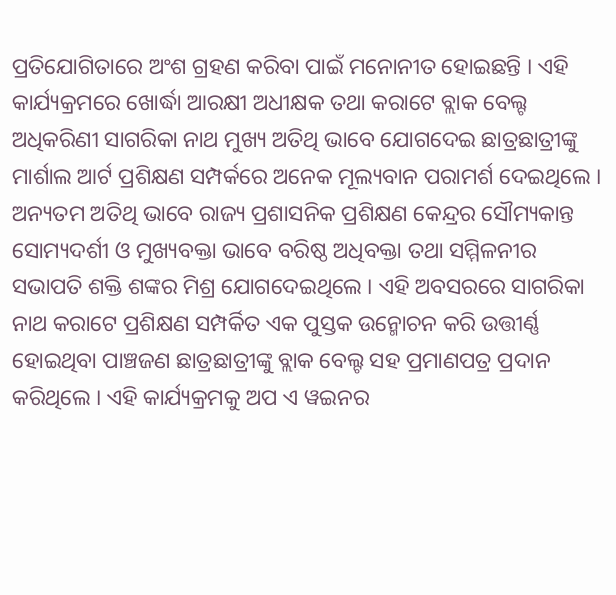ପ୍ରତିଯୋଗିତାରେ ଅଂଶ ଗ୍ରହଣ କରିବା ପାଇଁ ମନୋନୀତ ହୋଇଛନ୍ତି । ଏହି କାର୍ଯ୍ୟକ୍ରମରେ ଖୋର୍ଦ୍ଧା ଆରକ୍ଷୀ ଅଧୀକ୍ଷକ ତଥା କରାଟେ ବ୍ଲାକ ବେଲ୍ଟ ଅଧିକରିଣୀ ସାଗରିକା ନାଥ ମୁଖ୍ୟ ଅତିଥି ଭାବେ ଯୋଗଦେଇ ଛାତ୍ରଛାତ୍ରୀଙ୍କୁ ମାର୍ଶାଲ ଆର୍ଟ ପ୍ରଶିକ୍ଷଣ ସମ୍ପର୍କରେ ଅନେକ ମୂଲ୍ୟବାନ ପରାମର୍ଶ ଦେଇଥିଲେ । ଅନ୍ୟତମ ଅତିଥି ଭାବେ ରାଜ୍ୟ ପ୍ରଶାସନିକ ପ୍ରଶିକ୍ଷଣ କେନ୍ଦ୍ରର ସୌମ୍ୟକାନ୍ତ ସୋମ୍ୟଦର୍ଶୀ ଓ ମୁଖ୍ୟବକ୍ତା ଭାବେ ବରିଷ୍ଠ ଅଧିବକ୍ତା ତଥା ସମ୍ମିଳନୀର ସଭାପତି ଶକ୍ତି ଶଙ୍କର ମିଶ୍ର ଯୋଗଦେଇଥିଲେ । ଏହି ଅବସରରେ ସାଗରିକା ନାଥ କରାଟେ ପ୍ରଶିକ୍ଷଣ ସମ୍ପର୍କିତ ଏକ ପୁସ୍ତକ ଉନ୍ମୋଚନ କରି ଉତ୍ତୀର୍ଣ୍ଣ ହୋଇଥିବା ପାଞ୍ଚଜଣ ଛାତ୍ରଛାତ୍ରୀଙ୍କୁ ବ୍ଲାକ ବେଲ୍ଟ ସହ ପ୍ରମାଣପତ୍ର ପ୍ରଦାନ କରିଥିଲେ । ଏହି କାର୍ଯ୍ୟକ୍ରମକୁ ଅପ ଏ ୱଇନର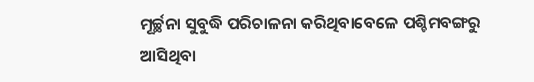ମୂର୍ଚ୍ଛନା ସୁବୁଦ୍ଧି ପରିଚାଳନା କରିଥିବାବେଳେ ପଶ୍ଚିମବଙ୍ଗରୁ ଆସିଥିବା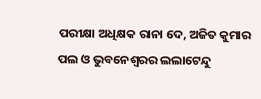ପରୀକ୍ଷା ଅଧିକ୍ଷକ ରାନା ଦେ, ଅଜିତ କୁମାର ପଲ ଓ ଭୁବନେଶ୍ୱରର ଲଲାଟେନ୍ଦୁ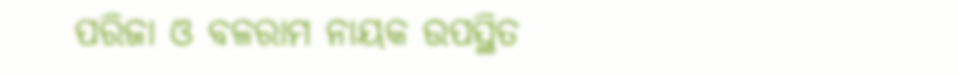ପରିଜା ଓ ବଳରାମ ନାୟକ ଉପସ୍ଥିତ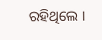ରହିଥିଲେ ।